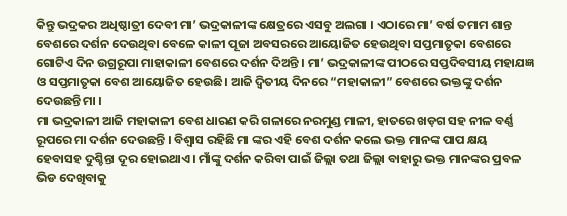କିନ୍ତୁ ଭଦ୍ରକର ଅଧିଷ୍ଠାତ୍ରୀ ଦେବୀ ମା’ ଭଦ୍ରକାଳୀଙ୍କ କ୍ଷେତ୍ରରେ ଏସବୁ ଅଲଗା । ଏଠାରେ ମା’ ବର୍ଷ ତମାମ ଶାନ୍ତ ବେଶରେ ଦର୍ଶନ ଦେଉଥିବା ବେଳେ କାଳୀ ପୂଜା ଅବସରରେ ଆୟୋଜିତ ହେଉଥିବା ସପ୍ତମାତୃକା ବେଶରେ ଗୋଟିଏ ଦିନ ଉଗ୍ରରୂପା ମାହାକାଳୀ ବେଶରେ ଦର୍ଶନ ଦିଅନ୍ତି । ମା’ ଭଦ୍ରକାଳୀଙ୍କ ପୀଠରେ ସପ୍ତଦିବସୀୟ ମହାଯଜ୍ଞ ଓ ସପ୍ତମାତୃକା ବେଶ ଆୟୋଜିତ ହେଉଛି। ଆଜି ଦ୍ୱିତୀୟ ଦିନରେ “ମହାକାଳୀ” ବେଶରେ ଭକ୍ତଙ୍କୁ ଦର୍ଶନ ଦେଉଛନ୍ତି ମା ।
ମା ଭଦ୍ରକାଳୀ ଆଜି ମହାକାଳୀ ବେଶ ଧାରଣ କରି ଗଳାରେ ନରମୁଣ୍ଡ ମାଳୀ, ହାତରେ ଖଡ଼ଗ ସହ ନୀଳ ବର୍ଣ୍ଣ ରୂପରେ ମା ଦର୍ଶନ ଦେଉଛନ୍ତି । ବିଶ୍ବାସ ରହିଛି ମା ଙ୍କର ଏହି ବେଶ ଦର୍ଶନ କଲେ ଭକ୍ତ ମାନଙ୍କ ପାପ କ୍ଷୟ ହେବାସହ ଦୁଶ୍ଚିନ୍ତା ଦୂର ହୋଇଥାଏ । ମାଁଙ୍କୁ ଦର୍ଶନ କରିବା ପାଇଁ ଜିଲ୍ଲା ତଥା ଜିଲ୍ଲା ବାହାରୁ ଭକ୍ତ ମାନଙ୍କର ପ୍ରବଳ ଭିଡ ଦେଖିବାକୁ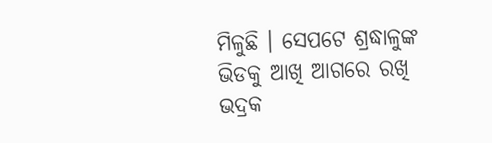ମିଳୁଛି । ସେପଟେ ଶ୍ରଦ୍ଧାଳୁଙ୍କ ଭିଡକୁ ଆଖି ଆଗରେ ରଖି ଭଦ୍ରକ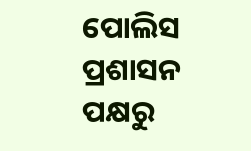ପୋଲିସ ପ୍ରଶାସନ ପକ୍ଷରୁ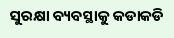ସୁରକ୍ଷା ବ୍ୟବସ୍ଥାକୁ କଡାକଡି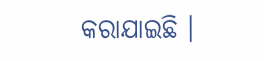କରାଯାଇଛି ।